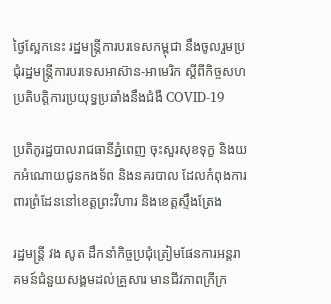ថ្ងៃស្អែកនេះ រដ្ឋមន្ត្រីការបរទេសកម្ពុជា នឹងចូលរួមប្រជុំរដ្ឋមន្ត្រីការបរទេសអាស៊ាន-អាមេរិក ស្តីពីកិច្ចសហប្រតិបត្តិការប្រយុទ្ធប្រឆាំងនឹងជំងឺ COVID-19

ប្រតិភូរដ្ឋបាលរាជធានីភ្នំពេញ ចុះសួរសុខទុក្ខ និងយកអំណោយជូនកងទ័ព និងនគរបាល ដែលកំពុងការពារព្រំដែននៅខេត្ដព្រះវិហារ និងខេត្តស្ទឹងត្រែង

រដ្ឋមន្ត្រី វង សូត ដឹកនាំកិច្ចប្រជុំត្រៀមផែនការអន្តរាគមន៍ជំនួយសង្គមដល់គ្រួសារ មានជីវភាពក្រីក្រ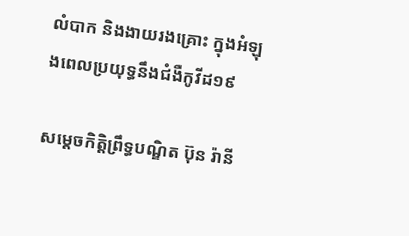លំបាក និងងាយរងគ្រោះ ក្នុងអំឡុងពេលប្រយុទ្ធនឹងជំងឺកូវីដ១៩

សម្តេចកិត្តិព្រឹទ្ធបណ្ឌិត ប៊ុន រ៉ានី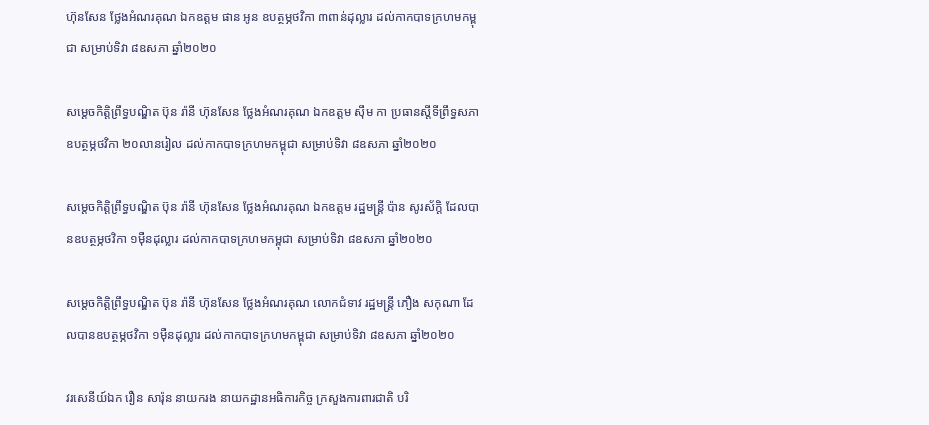ហ៊ុនសែន ថ្លែងអំណរគុណ ឯកឧត្តម ផាន អូន ឧបត្ថម្ភថវិកា ៣ពាន់ដុល្លារ ដល់កាកបាទក្រហមកម្ពុជា សម្រាប់ទិវា ៨ឧសភា ឆ្នាំ២០២០

សម្តេចកិត្តិព្រឹទ្ធបណ្ឌិត ប៊ុន រ៉ានី ហ៊ុនសែន ថ្លែងអំណរគុណ ឯកឧត្តម ស៊ឹម កា ប្រធានស្តីទីព្រឹទ្ធសភា ឧបត្ថម្ភថវិកា ២០លានរៀល ដល់កាកបាទក្រហមកម្ពុជា សម្រាប់ទិវា ៨ឧសភា ឆ្នាំ២០២០

សម្តេចកិត្តិព្រឹទ្ធបណ្ឌិត ប៊ុន រ៉ានី ហ៊ុនសែន ថ្លែងអំណរគុណ ឯកឧត្តម រដ្ឋមន្ត្រី ប៉ាន សូរស័ក្តិ ដែលបានឧបត្ថម្ភថវិកា ១ម៉ឺនដុល្លារ ដល់កាកបាទក្រហមកម្ពុជា សម្រាប់ទិវា ៨ឧសភា ឆ្នាំ២០២០

សម្តេចកិត្តិព្រឹទ្ធបណ្ឌិត ប៊ុន រ៉ានី ហ៊ុនសែន ថ្លែងអំណរគុណ លោកជំទាវ រដ្ឋមន្ត្រី ភឿង សកុណា ដែលបានឧបត្ថម្ភថវិកា ១ម៉ឺនដុល្លារ ដល់កាកបាទក្រហមកម្ពុជា សម្រាប់ទិវា ៨ឧសភា ឆ្នាំ២០២០

វរសេនីយ៍ឯក រឿន សារ៉ុន នាយករង នាយកដ្ឋានអធិការកិច្ច ក្រសួងការពារជាតិ បរិ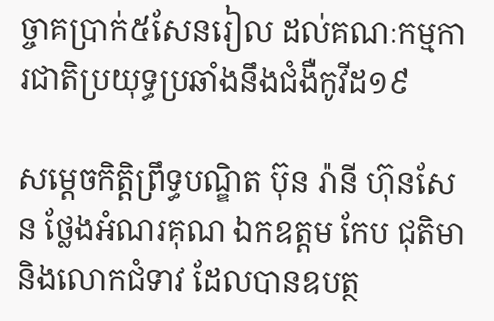ច្ចាគប្រាក់៥សែនរៀល ដល់គណៈកម្មការជាតិប្រយុទ្ធប្រឆាំងនឹងជំងឺកូវីដ១៩

សម្តេចកិត្តិព្រឹទ្ធបណ្ឌិត ប៊ុន រ៉ានី ហ៊ុនសែន ថ្លែងអំណរគុណ ឯកឧត្តម កែប ជុតិមា និងលោកជំទាវ ដែលបានឧបត្ថ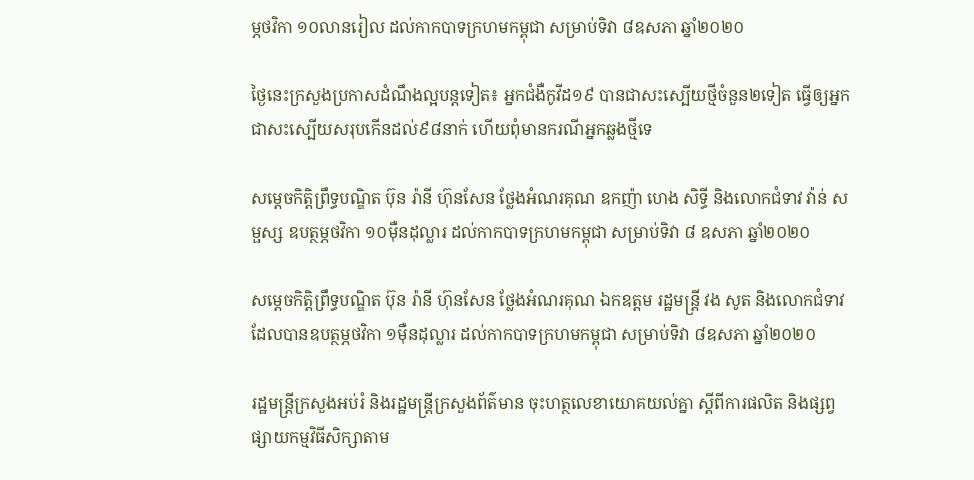ម្ភថវិកា ១០លានរៀល ដល់កាកបាទក្រហមកម្ពុជា សម្រាប់ទិវា ៨ឧសភា ឆ្នាំ២០២០

ថ្ងៃនេះក្រសួងប្រកាសដំណឹងល្អបន្តទៀត៖ អ្នកជំងឺកូវីដ១៩ បានជាសះស្បើយថ្មីចំនួន២ទៀត ធ្វើឲ្យអ្នកជាសះស្បើយសរុបកើនដល់៩៨នាក់ ហើយពុំមានករណីអ្នកឆ្លងថ្មីទេ

សម្តេចកិត្តិព្រឹទ្ធបណ្ឌិត ប៊ុន រ៉ានី ហ៊ុនសែន ថ្លែងអំណរគុណ ឧកញ៉ា ហេង សិទ្ធី និងលោកជំទាវ វ៉ាន់ សម្ផស្ស ឧបត្ថម្ភថវិកា ១០ម៉ឺនដុល្លារ ដល់កាកបាទក្រហមកម្ពុជា សម្រាប់ទិវា ៨ ឧសភា ឆ្នាំ២០២០

សម្តេចកិត្តិព្រឹទ្ធបណ្ឌិត ប៊ុន រ៉ានី ហ៊ុនសែន ថ្លែងអំណរគុណ ឯកឧត្តម រដ្ឋមន្ត្រី វង សូត និងលោកជំទាវ ដែលបានឧបត្ថម្ភថវិកា ១ម៉ឺនដុល្លារ ដល់កាកបាទក្រហមកម្ពុជា សម្រាប់ទិវា ៨ឧសភា ឆ្នាំ២០២០

រដ្ឋមន្ដ្រីក្រសួងអប់រំ និងរដ្ឋមន្ដ្រីក្រសួងព័ត៌មាន ចុះហត្ថលេខាយោគយល់គ្នា ស្តីពីការផលិត និងផ្សព្វផ្សាយកម្មវិធីសិក្សាតាម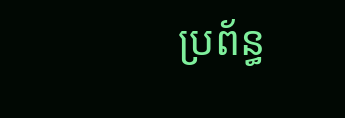ប្រព័ន្ធ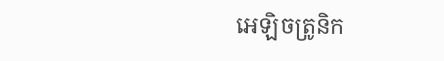អេឡិចត្រូនិក